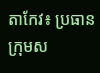តាកែវ៖ ប្រធានក្រុមស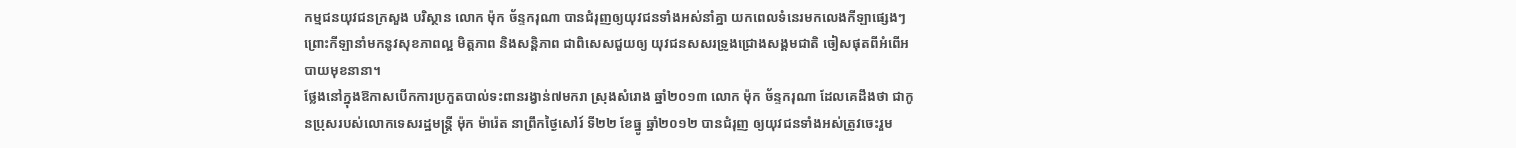កម្មជនយុវជនក្រសួង បរិស្ថាន លោក ម៉ុក ច័ន្ទករុណា បានជំរុញឲ្យយុវជនទាំងអស់នាំគ្នា យកពេលទំនេរមកលេងកីឡាផ្សេងៗ ព្រោះកីឡានាំមកនូវសុខភាពល្អ មិត្តភាព និងសន្តិភាព ជាពិសេសជួយឲ្យ យុវជនសសរទ្រូងជ្រោងសង្គមជាតិ ចៀសផុតពីអំពើអបាយមុខនានា។
ថ្លែងនៅក្នុងឱកាសបើកការប្រកួតបាល់ទះពានរង្វាន់៧មករា ស្រុងសំរោង ឆ្នាំ២០១៣ លោក ម៉ុក ច័ន្ទករុណា ដែលគេដឹងថា ជាកូនប្រុសរបស់លោកទេសរដ្ឋមន្រ្តី ម៉ុក ម៉ារ៉េត នាព្រឹកថ្ងៃសៅរ៍ ទី២២ ខែធ្នូ ឆ្នាំ២០១២ បានជំរុញ ឲ្យយុវជនទាំងអស់ត្រូវចេះរួម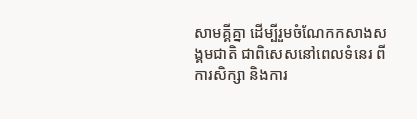សាមគ្គីគ្នា ដើម្បីរួមចំណែកកសាងសង្គមជាតិ ជាពិសេសនៅពេលទំនេរ ពីការសិក្សា និងការ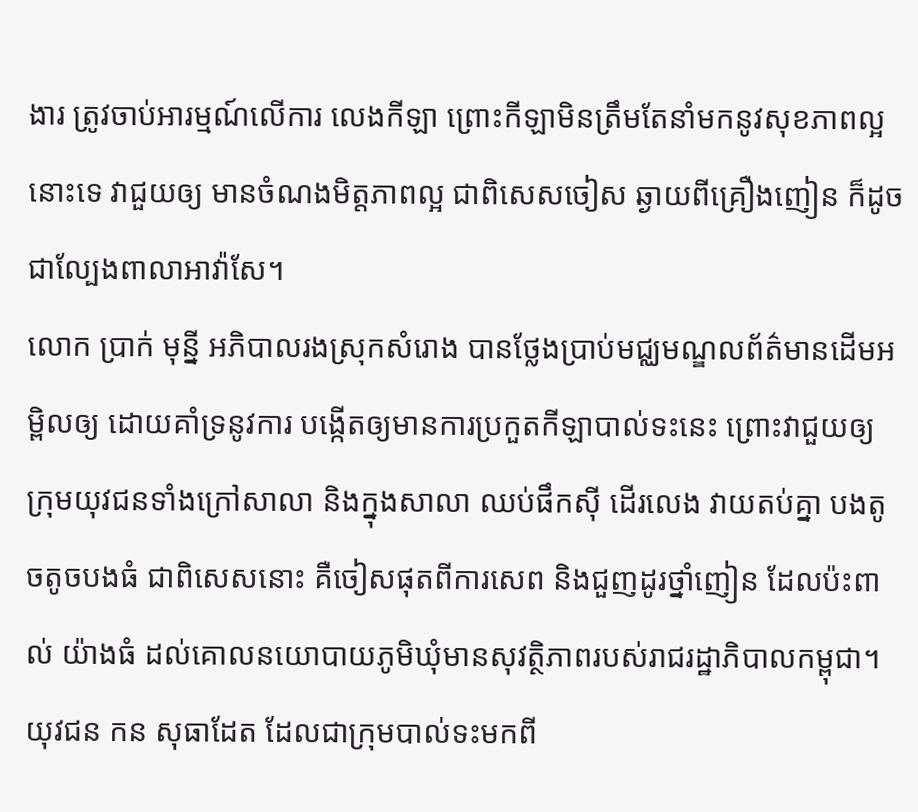ងារ ត្រូវចាប់អារម្មណ៍លើការ លេងកីឡា ព្រោះកីឡាមិនត្រឹមតែនាំមកនូវសុខភាពល្អនោះទេ វាជួយឲ្យ មានចំណងមិត្តភាពល្អ ជាពិសេសចៀស ឆ្ងាយពីគ្រឿងញៀន ក៏ដូចជាល្បែងពាលាអាវ៉ាសែ។
លោក ប្រាក់ មុន្នី អភិបាលរងស្រុកសំរោង បានថ្លែងប្រាប់មជ្ឈមណ្ឌលព័ត៌មានដើមអម្ពិលឲ្យ ដោយគាំទ្រនូវការ បង្កើតឲ្យមានការប្រកួតកីឡាបាល់ទះនេះ ព្រោះវាជួយឲ្យក្រុមយុវជនទាំងក្រៅសាលា និងក្នុងសាលា ឈប់ផឹកស៊ី ដើរលេង វាយតប់គ្នា បងតូចតូចបងធំ ជាពិសេសនោះ គឺចៀសផុតពីការសេព និងជួញដូរថ្នាំញៀន ដែលប៉ះពាល់ យ៉ាងធំ ដល់គោលនយោបាយភូមិឃុំមានសុវត្ថិភាពរបស់រាជរដ្ឋាភិបាលកម្ពុជា។
យុវជន កន សុធាដែត ដែលជាក្រុមបាល់ទះមកពី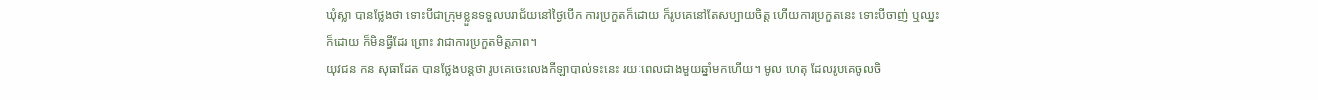ឃុំស្លា បានថ្លែងថា ទោះបីជាក្រុមខ្លួនទទួលបរាជ័យនៅថ្ងៃបើក ការប្រកួតក៏ដោយ ក៏រូបគេនៅតែសប្បាយចិត្ត ហើយការប្រកួតនេះ ទោះបីចាញ់ ឬឈ្នះក៏ដោយ ក៏មិនធ្វីដែរ ព្រោះ វាជាការប្រកួតមិត្តភាព។
យុវជន កន សុធាដែត បានថ្លែងបន្តថា រូបគេចេះលេងកីឡាបាល់ទះនេះ រយៈពេលជាងមួយឆ្នាំមកហើយ។ មូល ហេតុ ដែលរូបគេចូលចិ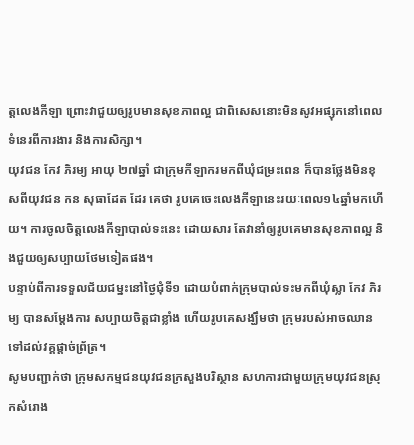ត្តលេងកីឡា ព្រោះវាជួយឲ្យរូបមានសុខភាពល្អ ជាពិសេសនោះមិនសូវអផ្សុកនៅពេល ទំនេរពីការងារ និងការសិក្សា។
យុវជន កែវ ភិរម្យ អាយុ ២៧ឆ្នាំ ជាក្រុមកីឡាករមកពីឃុំជម្រះពេន ក៏បានថ្លែងមិនខុសពីយុវជន កន សុធាដែត ដែរ គេថា រូបគេចេះលេងកីឡានេះរយៈពេល១៤ឆ្នាំមកហើយ។ ការចូលចិត្តលេងកីឡាបាល់ទះនេះ ដោយសារ តែវានាំឲ្យរូបគេមានសុខភាពល្អ និងជួយឲ្យសប្បាយថែមទៀតផង។
បន្ទាប់ពីការទទួលជ័យជម្នះនៅថ្ងៃជុំទី១ ដោយបំពាក់ក្រុមបាល់ទះមកពីឃុំស្លា កែវ ភិរម្យ បានសម្តែងការ សប្បាយចិត្តជាខ្លាំង ហើយរូបគេសង្ឃឹមថា ក្រុមរបស់អាចឈានទៅដល់វគ្គផ្តាច់ព្រ័ត្រ។
សូមបញ្ជាក់ថា ក្រុមសកម្មជនយុវជនក្រសួងបរិស្ថាន សហការជាមួយក្រុមយុវជនស្រុកសំរោង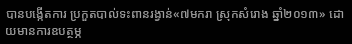បានបង្កើតការ ប្រកួតបាល់ទះពានរង្វាន់«៧មករា ស្រុកសំរោង ឆ្នាំ២០១៣» ដោយមានការឧបត្ថម្ភ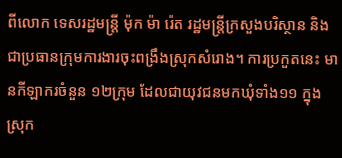ពីលោក ទេសរដ្ឋមន្រ្តី ម៉ុក ម៉ា រ៉េត រដ្ឋមន្រ្តីក្រសួងបរិស្ថាន និងជាប្រធានក្រុមការងារចុះពង្រឹងស្រុកសំរោង។ ការប្រកួតនេះ មានកីឡាករចំនួន ១២ក្រុម ដែលជាយុវជនមកឃុំទាំង១១ ក្នុងស្រុក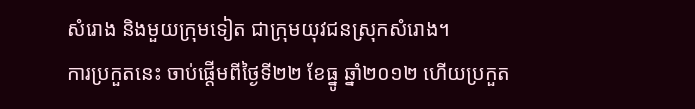សំរោង និងមួយក្រុមទៀត ជាក្រុមយុវជនស្រុកសំរោង។
ការប្រកួតនេះ ចាប់ផ្តើមពីថ្ងៃទី២២ ខែធ្នូ ឆ្នាំ២០១២ ហើយប្រកួត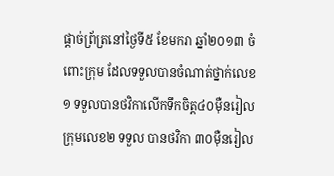ផ្តាច់ព្រ័ត្រនៅថ្ងៃទី៥ ខែមករា ឆ្នាំ២០១៣ ចំ ពោះក្រុម ដែលទទួលបានចំណាត់ថ្នាក់លេខ១ ទទួលបានថវិកាលើកទឹកចិត្ត៤០ម៉ឺនរៀល ក្រុមលេខ២ ទទួល បានថវិកា ៣០ម៉ឺនរៀល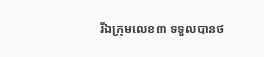រីឯក្រុមលេខ៣ ទទួលបានថ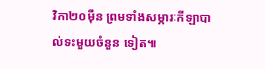វិកា២០ម៉ឺន ព្រមទាំងសម្ភារៈកីឡាបាល់ទះមួយចំនួន ទៀត៕